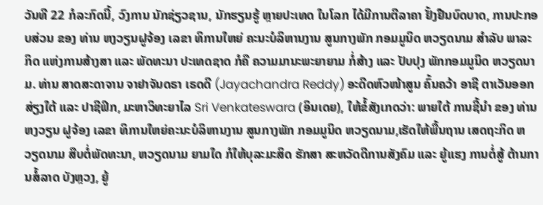ວັນທີ 22 ກໍລະກົດນີ້, ວົງການ ນັກຊ່ຽວຊານ, ນັກຮຽນຮູ້ ຫຼາຍປະເທດ ໃນໂລກ ໄດ້ມີການຕີລາຄາ ຢັ້ງຢືນບົດບາດ, ການປະກອບສ່ວນ ຂອງ ທ່ານ ຫງວຽນຝູຈ້ອງ ເລຂາ ທິການໃຫຍ່ ຄະນະບໍລິຫານງານ ສູນກາງພັກ ກອມມູນິດ ຫວຽດນາມ ສຳລັບ ພາລະກິດ ແຫ່ງການສ້າງສາ ແລະ ພັດທະນາ ປະເທດຊາດ ກໍຄື ຄວາມມານະພະຍາຍາມ ກໍ່ສ້າງ ແລະ ປັບປຸງ ພັກກອມມູນິດ ຫວຽດນາມ. ທ່ານ ສາດສະດາຈານ ຈາຢາຈັນດຣາ ເຣດດີ (Jayachandra Reddy) ອະດີດຫົວໜ້າສູນ ຄົ້ນຄວ້າ ອາຊີ ຕາເວັນອອກ ສ່ຽງໃຕ້ ແລະ ປາຊີຟິກ, ມະຫາວິທະຍາໄລ Sri Venkateswara (ອິນເດຍ), ໃຫ້ຂໍ້ສັງເກດວ່າ: ພາຍໃຕ້ ການຊີ້ນຳ ຂອງ ທ່ານ ຫງວຽນ ຝູຈ້ອງ ເລຂາ ທິການໃຫຍ່ຄະນະບໍລິຫານງານ ສູນກາງພັກ ກອມມູນິດ ຫວຽດນາມ,ເຮັດໃຫ້ພື້ນຖານ ເສດຖະກິດ ຫວຽດນາມ ສືບຕໍ່ພັດທະນາ, ຫວຽດນາມ ຍາມໃດ ກໍໃຫ້ບຸລະມະສິດ ຮັກສາ ສະຫວັດດີການສັງຄົມ ແລະ ຍູ້ແຮງ ການຕໍ່ສູ້ ຕ້ານການສໍ້ລາດ ບັງຫຼວງ, ຍູ້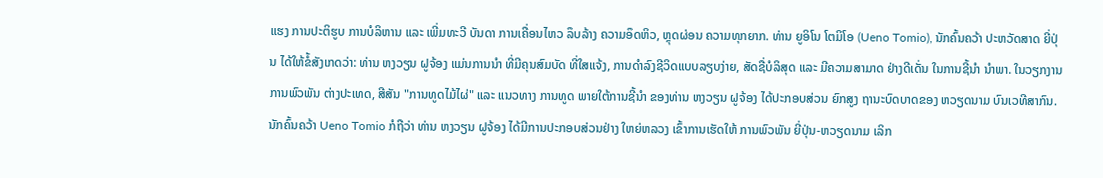ແຮງ ການປະຕິຮູບ ການບໍລິຫານ ແລະ ເພີ່ມທະວີ ບັນດາ ການເຄື່ອນໄຫວ ລຶບລ້າງ ຄວາມອຶດຫິວ, ຫຼຸດຜ່ອນ ຄວາມທຸກຍາກ. ທ່ານ ຍູອິໂນ ໂຕມິໂອ (Ueno Tomio), ນັກຄົ້ນຄວ້າ ປະຫວັດສາດ ຍີ່ປຸ່ນ ໄດ້ໃຫ້ຂໍ້ສັງເກດວ່າ: ທ່ານ ຫງວຽນ ຝູຈ້ອງ ແມ່ນການນຳ ທີ່ມີຄຸນສົມບັດ ທີ່ໃສແຈ້ງ, ການດຳລົງຊີວິດແບບລຽບງ່າຍ, ສັດຊື່ບໍລິສຸດ ແລະ ມີຄວາມສາມາດ ຢ່າງດີເດັ່ນ ໃນການຊີ້ນຳ ນຳພາ. ໃນວຽກງານ ການພົວພັນ ຕ່າງປະເທດ, ສີສັນ "ການທູດໄມ້ໄຜ່" ແລະ ແນວທາງ ການທູດ ພາຍໃຕ້ການຊີ້ນຳ ຂອງທ່ານ ຫງວຽນ ຝູຈ້ອງ ໄດ້ປະກອບສ່ວນ ຍົກສູງ ຖານະບົດບາດຂອງ ຫວຽດນາມ ບົນເວທີສາກົນ. ນັກຄົ້ນຄວ້າ Ueno Tomio ກໍຖືວ່າ ທ່ານ ຫງວຽນ ຝູຈ້ອງ ໄດ້ມີການປະກອບສ່ວນຢ່າງ ໃຫຍ່ຫລວງ ເຂົ້າການເຮັດໃຫ້ ການພົວພັນ ຍີ່ປຸ່ນ-ຫວຽດນາມ ເລິກ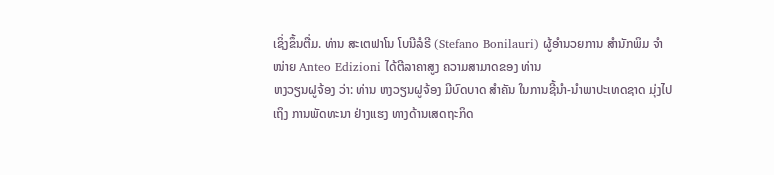ເຊິ່ງຂຶ້ນຕື່ມ. ທ່ານ ສະເຕຟາໂນ ໂບນີລໍຣີ (Stefano Bonilauri) ຜູ້ອຳນວຍການ ສຳນັກພິມ ຈຳໜ່າຍ Anteo Edizioni ໄດ້ຕີລາຄາສູງ ຄວາມສາມາດຂອງ ທ່ານ
ຫງວຽນຝູຈ້ອງ ວ່າ: ທ່ານ ຫງວຽນຝູຈ້ອງ ມີບົດບາດ ສຳຄັນ ໃນການຊີ້ນຳ-ນຳພາປະເທດຊາດ ມຸ່ງໄປເຖິງ ການພັດທະນາ ຢ່າງແຮງ ທາງດ້ານເສດຖະກິດ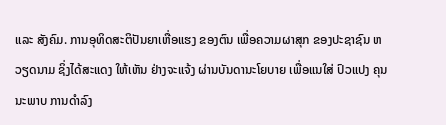ແລະ ສັງຄົມ. ການອຸທິດສະຕິປັນຍາເຫື່ອແຮງ ຂອງຕົນ ເພື່ອຄວາມຜາສຸກ ຂອງປະຊາຊົນ ຫວຽດນາມ ຊິ່ງໄດ້ສະແດງ ໃຫ້ເຫັນ ຢ່າງຈະແຈ້ງ ຜ່ານບັນດານະໂຍບາຍ ເພື່ອແນໃສ່ ປົວແປງ ຄຸນນະພາບ ການດຳລົງ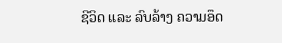ຊີວິດ ແລະ ລົບລ້າງ ຄວາມອຶດ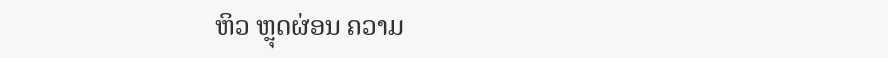ຫິວ ຫຼຸດຜ່ອນ ຄວາມ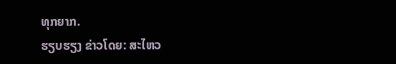ທຸກຍາກ.
ຮຽບຮຽງ ຂ່າວໂດຍ: ສະໄຫວ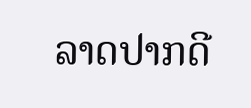ລາດປາກດີ